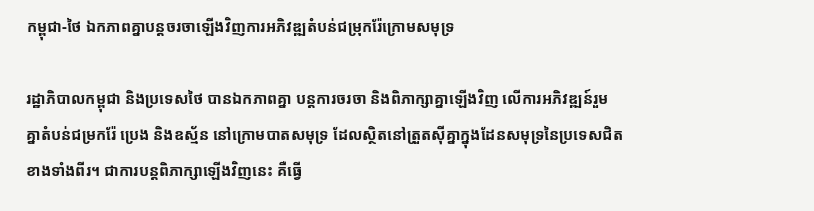កម្ពុជា-ថៃ ឯកភាពគ្នាបន្តចរចាឡើងវិញការអភិវឌ្ឍតំបន់ជម្រុករ៉ែក្រោមសមុទ្រ

រដ្ឋាភិបាលកម្ពុជា និងប្រទេសថៃ បានឯកភាពគ្នា បន្តការចរចា និងពិភាក្សាគ្នាឡើងវិញ លើការអភិវឌ្ឍន៍រួមគ្នាតំបន់ជម្រករ៉ែ ប្រេង និងឧស្ម័ន នៅក្រោមបាតសមុទ្រ ដែលស្ថិតនៅត្រួតស៊ីគ្នាក្នុងដែនសមុទ្រនៃប្រទេសជិតខាងទាំងពីរ។ ជាការបន្តពិភាក្សាឡើងវិញនេះ គឺធ្វើ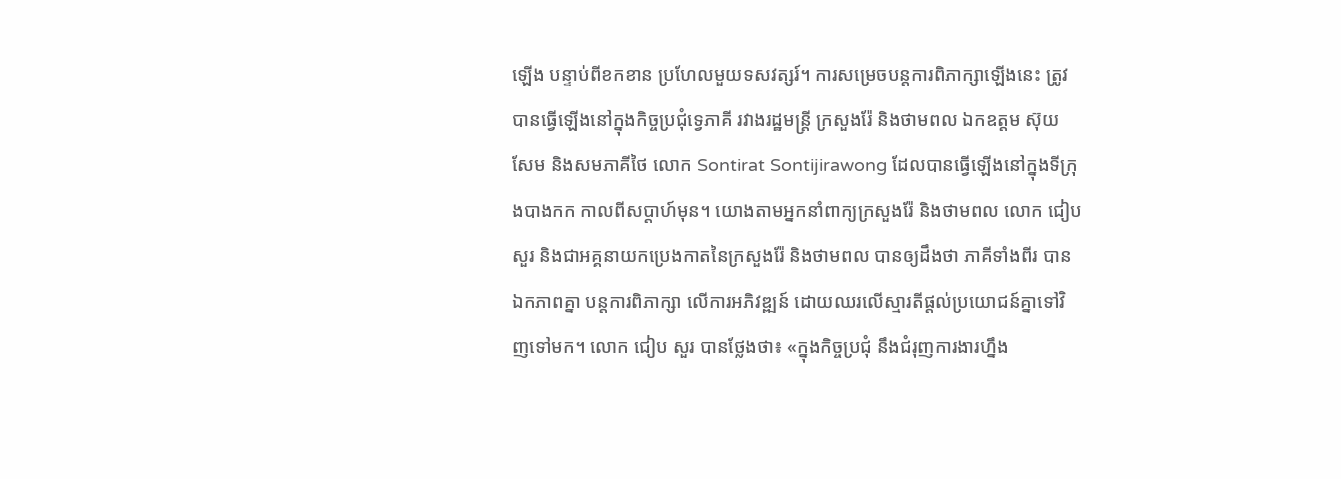ឡើង បន្ទាប់ពីខកខាន ប្រហែលមួយទសវត្សរ៍។ ការសម្រេចបន្តការពិភាក្សាឡើងនេះ ត្រូវបានធ្វើឡើងនៅក្នុងកិច្ចប្រជុំទ្វេភាគី រវាងរដ្ឋមន្រ្តី ក្រសួងរ៉ែ និងថាមពល ឯកឧត្តម ស៊ុយ សែម និងសមភាគីថៃ លោក Sontirat Sontijirawong ដែលបានធ្វើឡើងនៅក្នុងទីក្រុងបាងកក កាលពីសប្តាហ៍មុន។ យោងតាមអ្នកនាំពាក្យក្រសួងរ៉ែ និងថាមពល លោក ជៀប សួរ និងជាអគ្គនាយកប្រេងកាតនៃក្រសួងរ៉ែ និងថាមពល បានឲ្យដឹងថា ភាគីទាំងពីរ បានឯកភាពគ្នា បន្តការពិភាក្សា លើការអភិវឌ្ឍន៍ ដោយឈរលើស្មារតីផ្តល់ប្រយោជន៍គ្នាទៅវិញទៅមក។ លោក ជៀប សួរ បានថ្លែងថា៖ «ក្នុងកិច្ចប្រជុំ នឹងជំរុញការងារហ្នឹង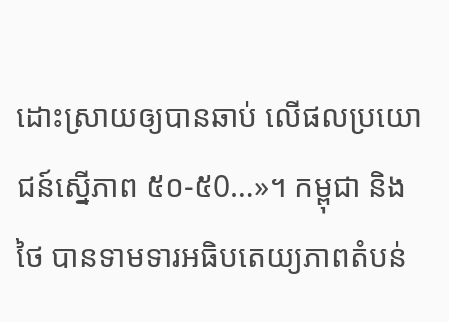ដោះស្រាយឲ្យបានឆាប់ លើផលប្រយោជន៍ស្នើភាព ៥០-៥0…»។ កម្ពុជា និងថៃ បានទាមទារអធិបតេយ្យភាពតំបន់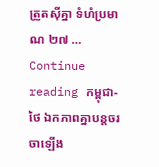ត្រួតស៊ីគ្នា ទំហំប្រមាណ ២៧ … Continue reading កម្ពុជា-ថៃ ឯកភាពគ្នាបន្តចរចាឡើង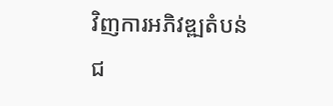វិញការអភិវឌ្ឍតំបន់ជ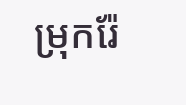ម្រុករ៉ែ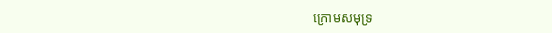ក្រោមសមុទ្រ